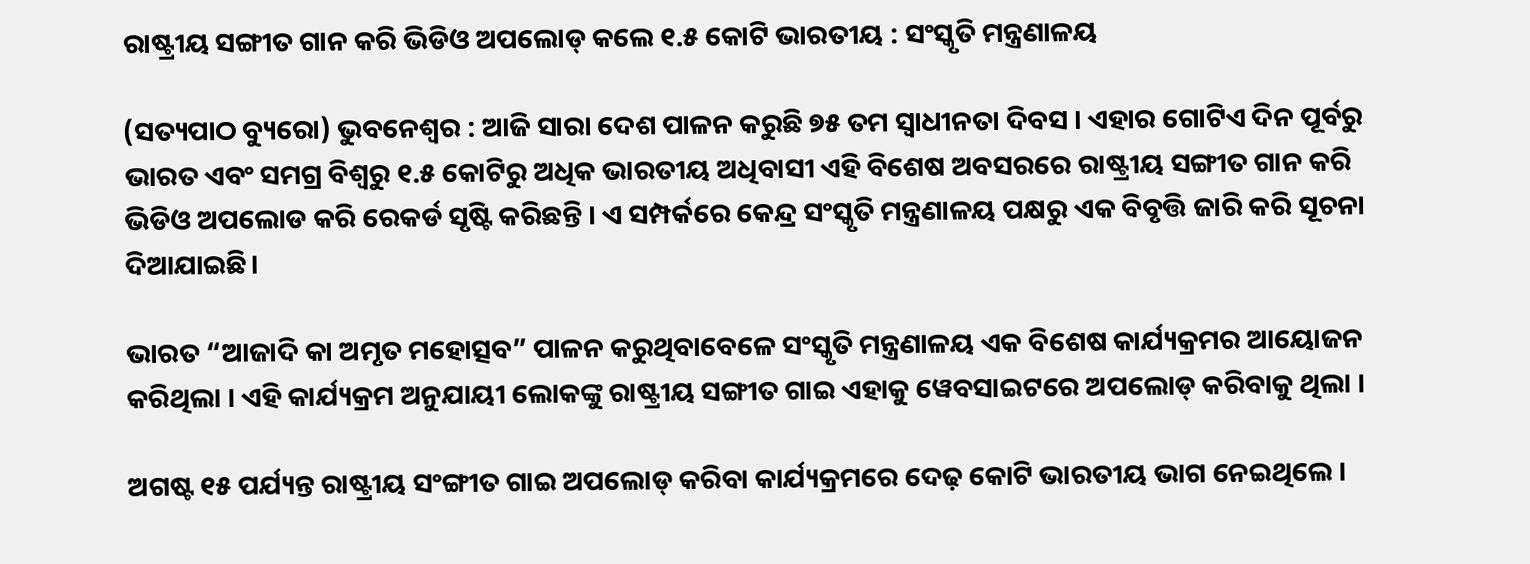ରାଷ୍ଟ୍ରୀୟ ସଙ୍ଗୀତ ଗାନ କରି ଭିଡିଓ ଅପଲୋଡ୍ କଲେ ୧.୫ କୋଟି ଭାରତୀୟ : ସଂସ୍କୃତି ମନ୍ତ୍ରଣାଳୟ

(ସତ୍ୟପାଠ ବ୍ୟୁରୋ) ଭୁବନେଶ୍ବର : ଆଜି ସାରା ଦେଶ ପାଳନ କରୁଛି ୭୫ ତମ ସ୍ୱାଧୀନତା ଦିବସ । ଏହାର ଗୋଟିଏ ଦିନ ପୂର୍ବରୁ ଭାରତ ଏବଂ ସମଗ୍ର ବିଶ୍ୱରୁ ୧.୫ କୋଟିରୁ ଅଧିକ ଭାରତୀୟ ଅଧିବାସୀ ଏହି ବିଶେଷ ଅବସରରେ ରାଷ୍ଟ୍ରୀୟ ସଙ୍ଗୀତ ଗାନ କରି ଭିଡିଓ ଅପଲୋଡ କରି ରେକର୍ଡ ସୃଷ୍ଟି କରିଛନ୍ତି । ଏ ସମ୍ପର୍କରେ କେନ୍ଦ୍ର ସଂସ୍କୃତି ମନ୍ତ୍ରଣାଳୟ ପକ୍ଷରୁ ଏକ ବିବୃତ୍ତି ଜାରି କରି ସୂଚନା ଦିଆଯାଇଛି।

ଭାରତ “ଆଜାଦି କା ଅମୃତ ମହୋତ୍ସବ” ପାଳନ କରୁଥିବାବେଳେ ସଂସ୍କୃତି ମନ୍ତ୍ରଣାଳୟ ଏକ ବିଶେଷ କାର୍ଯ୍ୟକ୍ରମର ଆୟୋଜନ କରିଥିଲା । ଏହି କାର୍ଯ୍ୟକ୍ରମ ଅନୁଯାୟୀ ଲୋକଙ୍କୁ ରାଷ୍ଟ୍ରୀୟ ସଙ୍ଗୀତ ଗାଇ ଏହାକୁ ୱେବସାଇଟରେ ଅପଲୋଡ୍ କରିବାକୁ ଥିଲା ।

ଅଗଷ୍ଟ ୧୫ ପର୍ଯ୍ୟନ୍ତ ରାଷ୍ଟ୍ରୀୟ ସଂଙ୍ଗୀତ ଗାଇ ଅପଲୋଡ୍ କରିବା କାର୍ଯ୍ୟକ୍ରମରେ ଦେଢ଼ କୋଟି ଭାରତୀୟ ଭାଗ ନେଇଥିଲେ ।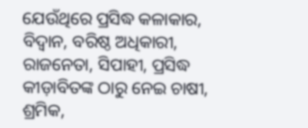ଯେଉଁଥିରେ ପ୍ରସିଦ୍ଧ କଳାକାର, ବିଦ୍ୱାନ, ବରିଷ୍ଠ ଅଧିକାରୀ, ରାଜନେତା, ସିପାହୀ, ପ୍ରସିଦ୍ଧ କୀଡ଼ାବିତଙ୍କ ଠାରୁ ନେଇ ଚାଷୀ, ଶ୍ରମିକ,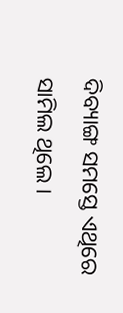ଦିବ୍ୟାଙ୍ଗ ସମସ୍ତେ ଏଥିରେ ସାମିଲ ଥିଲେ ।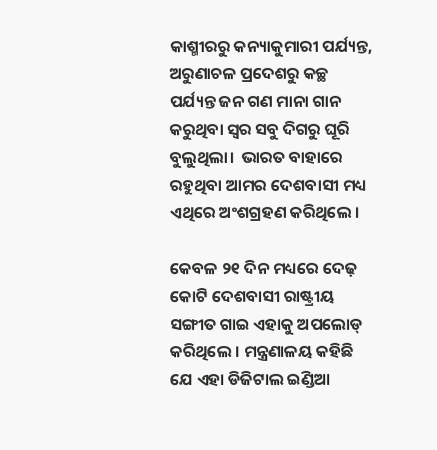କାଶ୍ମୀରରୁ କନ୍ୟାକୁମାରୀ ପର୍ଯ୍ୟନ୍ତ, ଅରୁଣାଚଳ ପ୍ରଦେଶରୁ କଚ୍ଛ ପର୍ଯ୍ୟନ୍ତ ଜନ ଗଣ ମାନା ଗାନ କରୁଥିବା ସ୍ୱର ସବୁ ଦିଗରୁ ଘୂରି ବୁଲୁଥିଲା।  ଭାରତ ବାହାରେ ରହୁଥିବା ଆମର ଦେଶବାସୀ ମଧ୍ୟ ଏଥିରେ ଅଂଶଗ୍ରହଣ କରିଥିଲେ ।

କେବଳ ୨୧ ଦିନ ମଧ୍ୟରେ ଦେଢ଼ କୋଟି ଦେଶବାସୀ ରାଷ୍ଟ୍ରୀୟ ସଙ୍ଗୀତ ଗାଇ ଏହାକୁ ଅପଲୋଡ୍ କରିଥିଲେ । ମନ୍ତ୍ରଣାଳୟ କହିଛି ଯେ ଏହା ଡିଜିଟାଲ ଇଣ୍ଡିଆ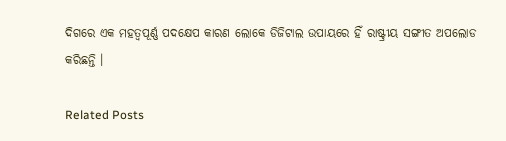ଦିଗରେ ଏକ ମହତ୍ୱପୂର୍ଣ୍ଣ ପଦକ୍ଷେପ କାରଣ ଲୋକେ ଡିଜିଟାଲ ଉପାୟରେ ହିଁ ରାଷ୍ଟ୍ରୀୟ ସଙ୍ଗୀତ ଅପଲୋଡ କରିଛନ୍ତି ।

Related Posts